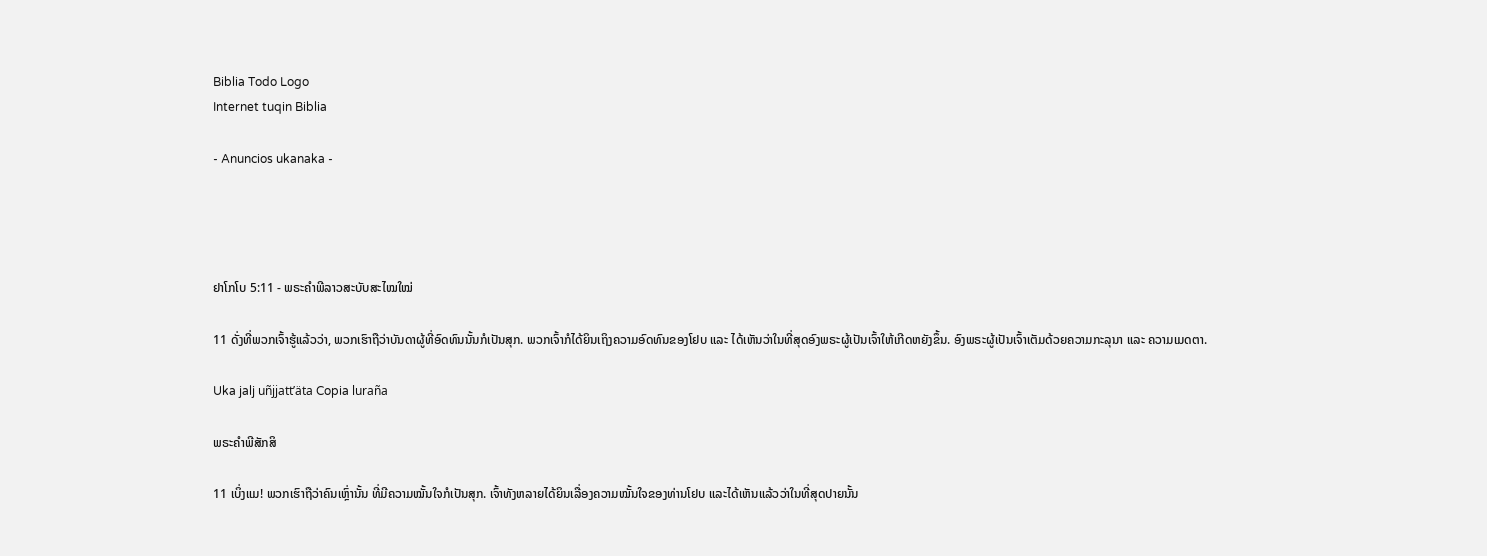Biblia Todo Logo
Internet tuqin Biblia

- Anuncios ukanaka -




ຢາໂກໂບ 5:11 - ພຣະຄຳພີລາວສະບັບສະໄໝໃໝ່

11 ດັ່ງທີ່ພວກເຈົ້າຮູ້ແລ້ວວ່າ, ພວກເຮົາຖືວ່າບັນດາຜູ້ທີ່ອົດທົນນັ້ນກໍເປັນສຸກ. ພວກເຈົ້າກໍໄດ້ຍິນເຖິງຄວາມອົດທົນຂອງໂຢບ ແລະ ໄດ້ເຫັນວ່າໃນທີ່ສຸດອົງພຣະຜູ້ເປັນເຈົ້າໃຫ້ເກີດຫຍັງຂຶ້ນ. ອົງພຣະຜູ້ເປັນເຈົ້າເຕັມດ້ວຍຄວາມກະລຸນາ ແລະ ຄວາມເມດຕາ.

Uka jalj uñjjattʼäta Copia luraña

ພຣະຄຳພີສັກສິ

11 ເບິ່ງແມ! ພວກເຮົາຖືວ່າຄົນເຫຼົ່ານັ້ນ ທີ່ມີຄວາມໝັ້ນໃຈກໍເປັນສຸກ. ເຈົ້າທັງຫລາຍໄດ້ຍິນເລື່ອງຄວາມໝັ້ນໃຈຂອງທ່ານໂຢບ ແລະໄດ້ເຫັນແລ້ວວ່າໃນທີ່ສຸດປາຍນັ້ນ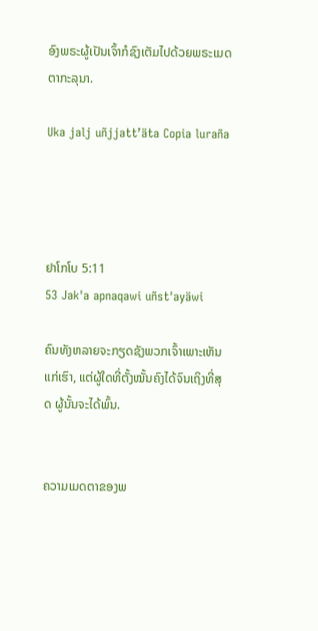ອົງພຣະຜູ້ເປັນເຈົ້າກໍຊົງເຕັມໄປດ້ວຍພຣະເມດຕາກະລຸນາ.

Uka jalj uñjjattʼäta Copia luraña




ຢາໂກໂບ 5:11
53 Jak'a apnaqawi uñst'ayäwi

ຄົນທັງຫລາຍຈະກຽດຊັງພວກເຈົ້າເພາະເຫັນແກ່ເຮົາ, ແຕ່ຜູ້ໃດທີ່ຕັ້ງໝັ້ນຄົງໄດ້ຈົນເຖິງທີ່ສຸດ ຜູ້ນັ້ນຈະໄດ້ພົ້ນ.


ຄວາມເມດຕາຂອງພ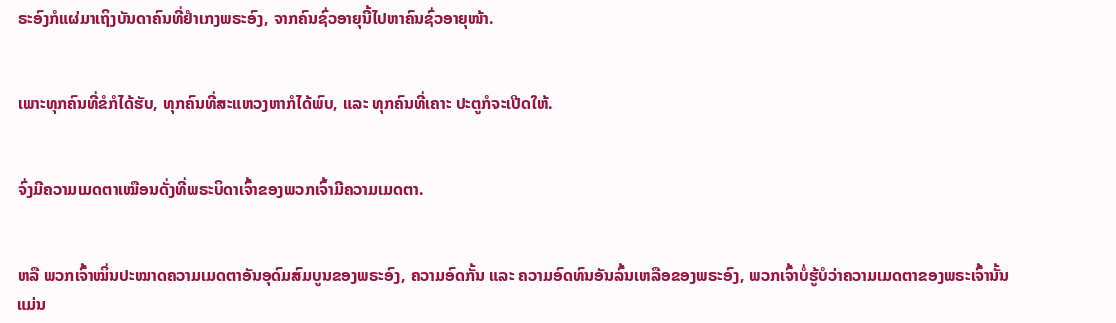ຣະອົງກໍແຜ່ມາເຖິງບັນດາຄົນທີ່ຢຳເກງພຣະອົງ, ຈາກຄົນຊົ່ວອາຍຸນີ້ໄປຫາຄົນຊົ່ວອາຍຸໜ້າ.


ເພາະທຸກຄົນທີ່ຂໍກໍໄດ້ຮັບ, ທຸກຄົນທີ່ສະແຫວງຫາກໍໄດ້ພົບ, ແລະ ທຸກຄົນທີ່ເຄາະ ປະຕູກໍຈະເປີດໃຫ້.


ຈົ່ງມີຄວາມເມດຕາເໝືອນດັ່ງທີ່ພຣະບິດາເຈົ້າຂອງພວກເຈົ້າມີຄວາມເມດຕາ.


ຫລື ພວກເຈົ້າໝິ່ນປະໝາດຄວາມເມດຕາອັນອຸດົມສົມບູນຂອງພຣະອົງ, ຄວາມອົດກັ້ນ ແລະ ຄວາມອົດທົນອັນລົ້ນເຫລືອຂອງພຣະອົງ, ພວກເຈົ້າບໍ່ຮູ້ບໍວ່າຄວາມເມດຕາຂອງພຣະເຈົ້ານັ້ນແມ່ນ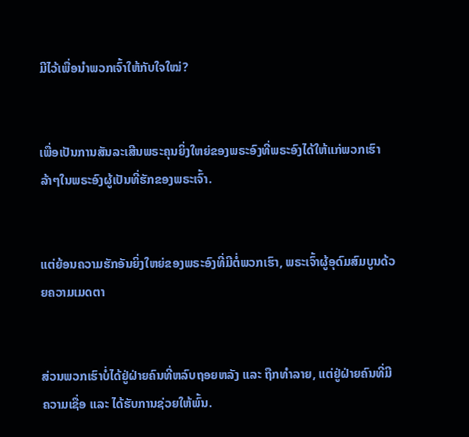ມີໄວ້ເພື່ອນຳພວກເຈົ້າໃຫ້ກັບໃຈໃໝ່?


ເພື່ອເປັນການສັນລະເສີນພຣະຄຸນຍິ່ງໃຫຍ່ຂອງພຣະອົງທີ່ພຣະອົງໄດ້ໃຫ້ແກ່ພວກເຮົາລ້າໆໃນພຣະອົງຜູ້ເປັນທີ່ຮັກຂອງພຣະເຈົ້າ.


ແຕ່ຍ້ອນຄວາມຮັກອັນຍິ່ງໃຫຍ່ຂອງພຣະອົງທີ່ມີຕໍ່ພວກເຮົາ, ພຣະເຈົ້າຜູ້ອຸດົມສົມບູນດ້ວຍຄວາມເມດຕາ


ສ່ວນພວກເຮົາບໍ່ໄດ້ຢູ່ຝ່າຍຄົນທີ່ຫລົບຖອຍຫລັງ ແລະ ຖືກທຳລາຍ, ແຕ່ຢູ່ຝ່າຍຄົນທີ່ມີຄວາມເຊື່ອ ແລະ ໄດ້ຮັບການຊ່ວຍໃຫ້ພົ້ນ.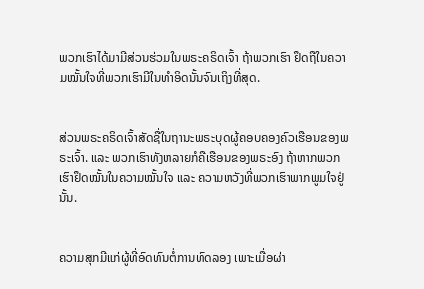ພວກເຮົາໄດ້ມາມີສ່ວນຮ່ວມໃນພຣະຄຣິດເຈົ້າ ຖ້າພວກເຮົາ ຢຶດຖືໃນຄວາມໝັ້ນໃຈທີ່ພວກເຮົາມີໃນທຳອິດນັ້ນຈົນເຖິງທີ່ສຸດ.


ສ່ວນພຣະຄຣິດເຈົ້າສັດຊື່ໃນຖານະພຣະບຸດຜູ້ຄອບຄອງຄົວເຮືອນຂອງພຣະເຈົ້າ. ແລະ ພວກເຮົາທັງຫລາຍກໍຄືເຮືອນຂອງພຣະອົງ ຖ້າຫາກພວກເຮົາຢຶດໝັ້ນໃນຄວາມໝັ້ນໃຈ ແລະ ຄວາມຫວັງທີ່ພວກເຮົາພາກພູມໃຈຢູ່ນັ້ນ.


ຄວາມສຸກມີແກ່ຜູ້ທີ່ອົດທົນຕໍ່ການທົດລອງ ເພາະເມື່ອຜ່າ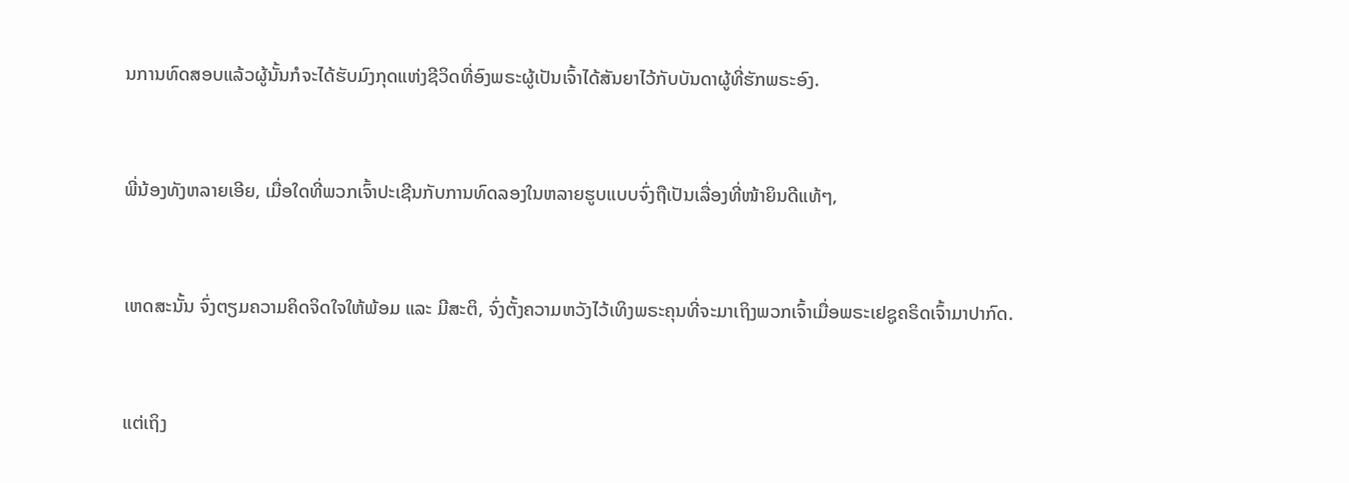ນການທົດສອບແລ້ວຜູ້ນັ້ນກໍຈະໄດ້ຮັບມົງກຸດແຫ່ງຊີວິດທີ່ອົງພຣະຜູ້ເປັນເຈົ້າໄດ້ສັນຍາໄວ້ກັບບັນດາຜູ້ທີ່ຮັກພຣະອົງ.


ພີ່ນ້ອງທັງຫລາຍເອີຍ, ເມື່ອໃດທີ່ພວກເຈົ້າປະເຊີນກັບການທົດລອງໃນຫລາຍຮູບແບບຈົ່ງຖືເປັນເລື່ອງທີ່ໜ້າຍິນດີແທ້ໆ,


ເຫດສະນັ້ນ ຈົ່ງຕຽມຄວາມຄິດຈິດໃຈໃຫ້ພ້ອມ ແລະ ມີສະຕິ, ຈົ່ງຕັ້ງຄວາມຫວັງໄວ້ເທິງພຣະຄຸນທີ່ຈະມາເຖິງພວກເຈົ້າເມື່ອພຣະເຢຊູຄຣິດເຈົ້າມາປາກົດ.


ແຕ່ເຖິງ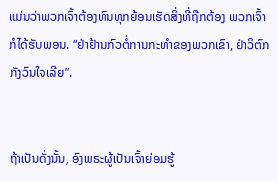ແມ່ນວ່າພວກເຈົ້າຕ້ອງທົນທຸກຍ້ອນເຮັດສິ່ງທີ່ຖືກຕ້ອງ ພວກເຈົ້າກໍໄດ້ຮັບພອນ. “ຢ່າຢ້ານກົວຕໍ່ການກະທຳຂອງພວກເຂົາ, ຢ່າວິຕົກກັງວົນໃຈເລີຍ”.


ຖ້າເປັນດັ່ງນັ້ນ, ອົງພຣະຜູ້ເປັນເຈົ້າຍ່ອມຮູ້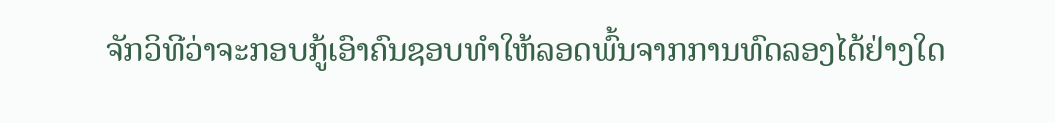ຈັກວິທີວ່າຈະກອບກູ້ເອົາຄົນຊອບທຳໃຫ້ລອດພົ້ນຈາກການທົດລອງໄດ້ຢ່າງໃດ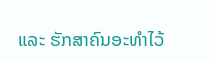ແລະ ຮັກສາຄົນອະທຳໄວ້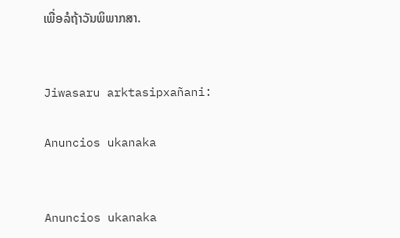ເພື່ອລໍຖ້າວັນພິພາກສາ.


Jiwasaru arktasipxañani:

Anuncios ukanaka


Anuncios ukanaka